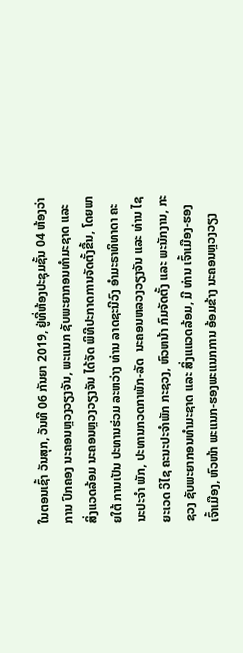ໃນຕອນເຊົ້າ ວັນສຸກ, ວັນທີ 06 ກັນຍາ 2019, ຢູ່ທີ່ຫ້ອງປະຊຸມຊັ້ນ 04 ຫ້ອງວ່າການ ປົກຄອງ ນະຄອນຫຼວງວຽງຈັນ, ພະແນກ ຊັບພະຍາກອນທໍາມະຊາດ ແລະ ສິ່ງແວດລ້ອມ ນະຄອນຫຼວງວຽງຈັນ ໄດ້ຈັດ ພິທີປະກາດການຈັດຕັ້ງຂື້ນ, ໂດຍພາຍໃຕ້ ການເປັນ ປະທານຮ່ວມ ລະຫວ່າງ ທ່ານ ລາດຊະນີວົງ ອຳມະຣາທິທາດາ ຄະນະປະຈຳ ພັກ, ປະທານກວດກາພັກ-ລັດ  ນະຄອນຫລວງວຽງຈັນ ແລະ ທ່ານ ໄຊຍະເວດ ວິໄຊ ຄະນະປະຈຳພັກ ກະຊວງ, ຫົວຫນ້າ ກົມຈັດຕັ້ງ ແລະ ພະນັກງານ, ກະຊວງ ຊັບພະຍາກອນທໍາມະຊາດ ແລະ ສິ່ງແແວດລ້ອມ, ມີ ທ່ານ ເຈົ້າເມືອງ-ຮອງ ເຈົ້າເມືອງ, ຫົວໜ້າ ພະແນກ-ຮອງພະແນກການ ອ້ອມຂ້າງ ນະຄອນຫຼວງວຽງ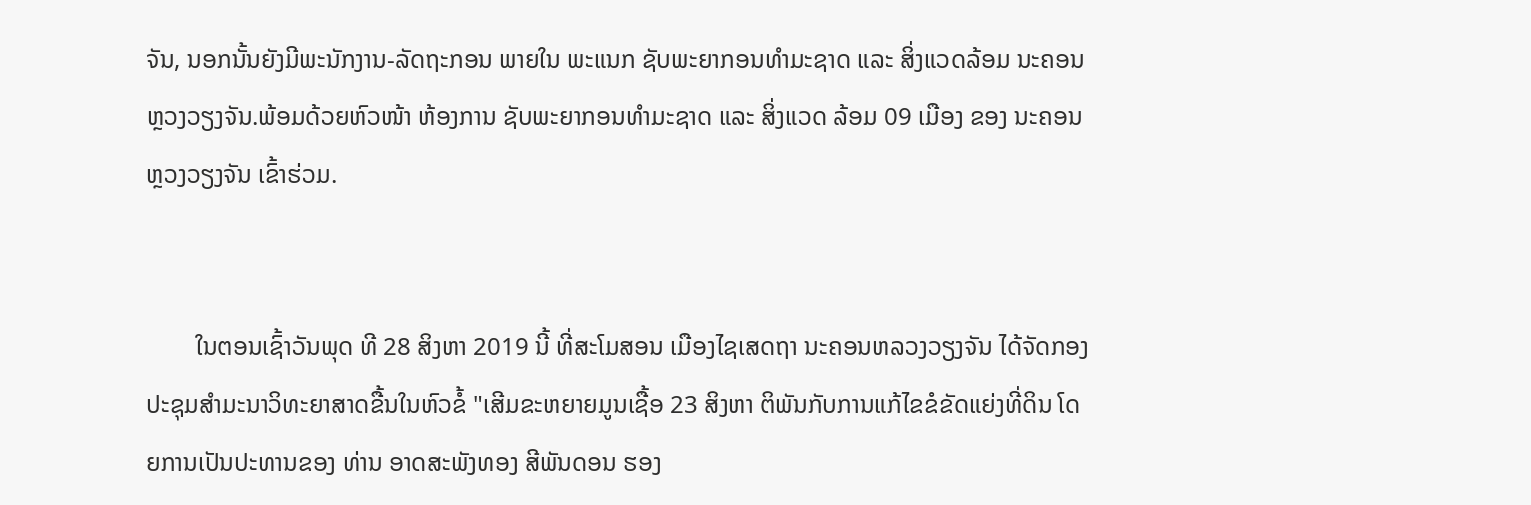ຈັນ, ນອກນັ້ນຍັງມີພະນັກງານ-ລັດຖະກອນ ພາຍໃນ ພະແນກ ຊັບພະຍາກອນທໍາມະຊາດ ແລະ ສິ່ງແວດລ້ອມ ນະຄອນຫຼວງວຽງຈັນ.ພ້ອມດ້ວຍຫົວໜ້າ ຫ້ອງການ ຊັບພະຍາກອນທໍາມະຊາດ ແລະ ສິ່ງແວດ ລ້ອມ 09 ເມືອງ ຂອງ ນະຄອນຫຼວງວຽງຈັນ ເຂົ້າຮ່ວມ.


        ໃນຕອນເຊົ້າວັນພຸດ ທີ 28 ສິງຫາ 2019 ນີ້ ທີ່ສະໂມສອນ ເມືອງໄຊເສດຖາ ນະຄອນຫລວງວຽງຈັນ ໄດ້ຈັດກອງປະຊຸມສໍາມະນາວິທະຍາສາດຂື້ນໃນຫົວຂໍ້ "ເສີມຂະຫຍາຍມູນເຊື້ອ 23 ສິງຫາ ຕິພັນກັບການແກ້ໄຂຂໍຂັດແຍ່ງທີ່ດິນ ໂດຍການເປັນປະທານຂອງ ທ່ານ ອາດສະພັງທອງ ສີພັນດອນ ຮອງ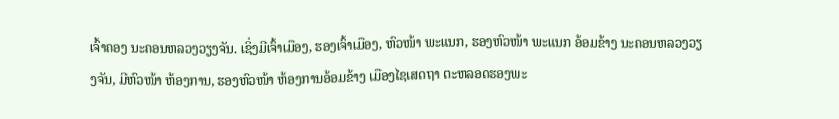ເຈົ້າຄອງ ນະຄອນຫລວງວຽງຈັນ. ເຊິ່ງມີເຈົ້າເມືອງ, ຮອງເຈົ້າເມືອງ, ຫົວໜ້າ ພະແນກ, ຮອງຫົວໜ້າ ພະແນກ ອ້ອມຂ້າງ ນະຄອນຫລວງວຽງຈັນ, ມີຫົວໜ້າ ຫ້ອງການ, ຮອງຫົວໜ້າ ຫ້ອງການອ້ອມຂ້າງ ເມືອງໄຊເສດຖາ ຕະຫລອດຮອງພະ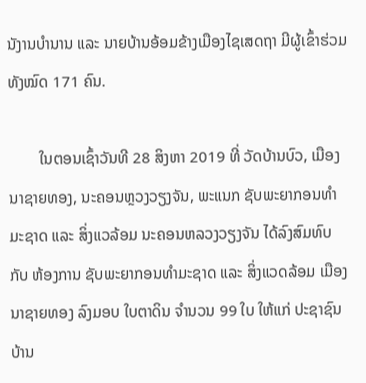ນັງານບໍານານ ແລະ ນາຍບ້ານອ້ອມຂ້າງເມືອງໄຊເສດຖາ ມີຜູ້ເຂົ້າຮ່ວມທັງໝົດ 171 ຄົນ.

        ໃນຕອນເຊົ້າວັນທີ 28 ສິງຫາ 2019 ທີ່ ວັດບ້ານບົວ, ເມືອງນາຊາຍທອງ, ນະຄອນຫຼວງວຽງຈັນ, ພະແນກ ຊັບພະຍາກອນທໍາມະຊາດ ແລະ ສິ່ງແວລ້ອມ ນະຄອນຫລວງວຽງຈັນ ໄດ້ລົງສົມທົບ ກັບ ຫ້ອງການ ຊັບພະຍາກອນທໍາມະຊາດ ແລະ ສິ່ງແວດລ້ອມ ເມືອງ ນາຊາຍທອງ ລົງມອບ ໃບຕາດິນ ຈໍານວນ 99 ໃບ ໃຫ້ແກ່ ປະຊາຊົນ ບ້ານ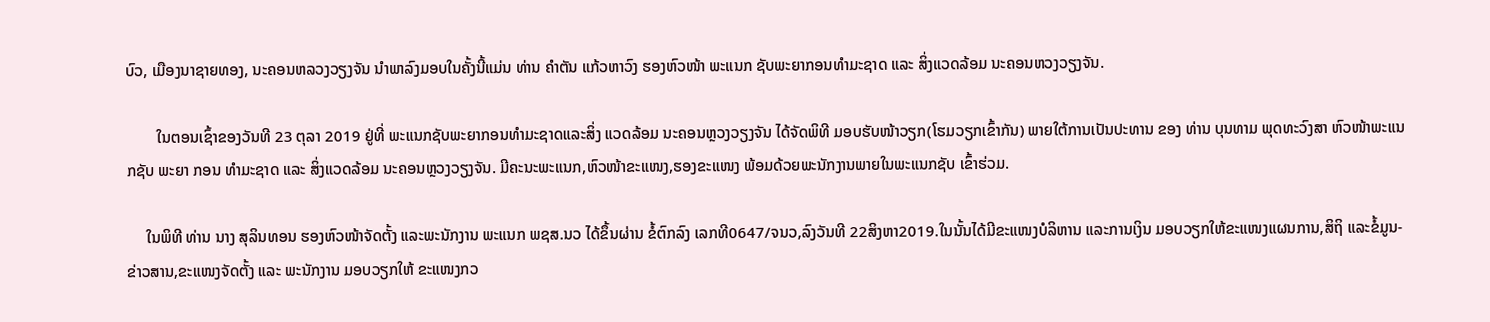ບົວ, ເມືອງນາຊາຍທອງ, ນະຄອນຫລວງວຽງຈັນ ນໍາພາລົງມອບໃນຄັ້ງນີ້ແມ່ນ ທ່ານ ຄໍາຕັນ ແກ້ວຫາວົງ ຮອງຫົວໜ້າ ພະແນກ ຊັບພະຍາກອນທໍາມະຊາດ ແລະ ສິ່ງແວດລ້ອມ ນະຄອນຫວງວຽງຈັນ.

        ໃນຕອນເຊົ້າຂອງວັນທີ 23 ຕຸລາ 2019 ຢູ່ທີ່ ພະແນກຊັບພະຍາກອນທຳມະຊາດແລະສິ່ງ ແວດລ້ອມ ນະຄອນຫຼວງວຽງຈັນ ໄດ້ຈັດພິທີ ມອບຮັບໜ້າວຽກ(ໂຮມວຽກເຂົ້າກັນ) ພາຍໃຕ້ການເປັນປະທານ ຂອງ ທ່ານ ບຸນທາມ ພຸດທະວົງສາ ຫົວໜ້າພະແນກຊັບ ພະຍາ ກອນ ທຳມະຊາດ ແລະ ສິ່ງແວດລ້ອມ ນະຄອນຫຼວງວຽງຈັນ. ມີຄະນະພະແນກ,ຫົວໜ້າຂະແໜງ,ຮອງຂະແໜງ ພ້ອມດ້ວຍພະນັກງານພາຍໃນພະແນກຊັບ ເຂົ້າຮ່ວມ.

     ໃນພິທີ ທ່ານ ນາງ ສຸລິນທອນ ຮອງຫົວໜ້າຈັດຕັ້ງ ແລະພະນັກງານ ພະແນກ ພຊສ.ນວ ໄດ້ຂຶ້ນຜ່ານ ຂໍ້ຕົກລົງ ເລກທີ0647/ຈນວ,ລົງວັນທີ 22ສິງຫາ2019.ໃນນັ້ນໄດ້ມີຂະແໜງບໍລິຫານ ແລະການເງິນ ມອບວຽກໃຫ້ຂະແໜງແຜນການ,ສິຖິ ແລະຂໍ້ມູນ-ຂ່າວສານ,ຂະແໜງຈັດຕັ້ງ ແລະ ພະນັກງານ ມອບວຽກໃຫ້ ຂະແໜງກວ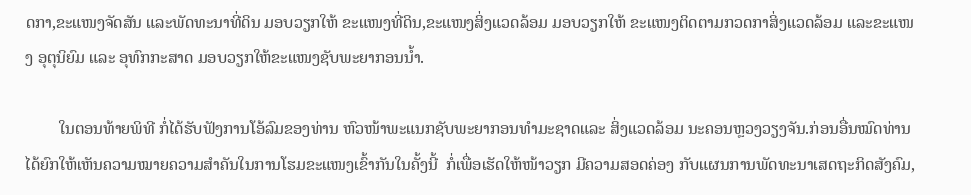ດກາ,ຂະແໜງຈັດສັນ ແລະພັດທະນາທີ່ດິນ ມອບວຽກໃຫ້ ຂະແໜງທີ່ດິນ,ຂະແໜງສິ່ງແວດລ້ອມ ມອບວຽກໃຫ້ ຂະແໜງຕິດຕາມກວດກາສິ່ງແວດລ້ອມ ແລະຂະແໜງ ອຸຕຸນິຍົມ ແລະ ອຸທົກກະສາດ ມອບວຽກໃຫ້ຂະແໜງຊັບພະຍາກອນນໍ້າ.

        ໃນຕອນທ້າຍພິທີ ກໍ່ໄດ້ຮັບຟັງການໂອ້ລົມຂອງທ່ານ ຫົວໜ້າພະແນກຊັບພະຍາກອນທຳມະຊາດແລະ ສິ່ງແວດລ້ອມ ນະຄອນຫຼວງວຽງຈັນ.ກ່ອນອື່ນໝົດທ່ານ ໄດ້ຍົກໃຫ້ເຫັນຄວາມໝາຍຄວາມສຳຄັນໃນການໂຮມຂະແໜງເຂົ້າກັນໃນຄັ້ງນີ້  ກໍ່ເພື່ອເຮັດໃຫ້ໜ້າວຽກ ມີຄວາມສອດຄ່ອງ ກັບແຜນການພັດທະນາເສດຖະກິດສັງຄົມ,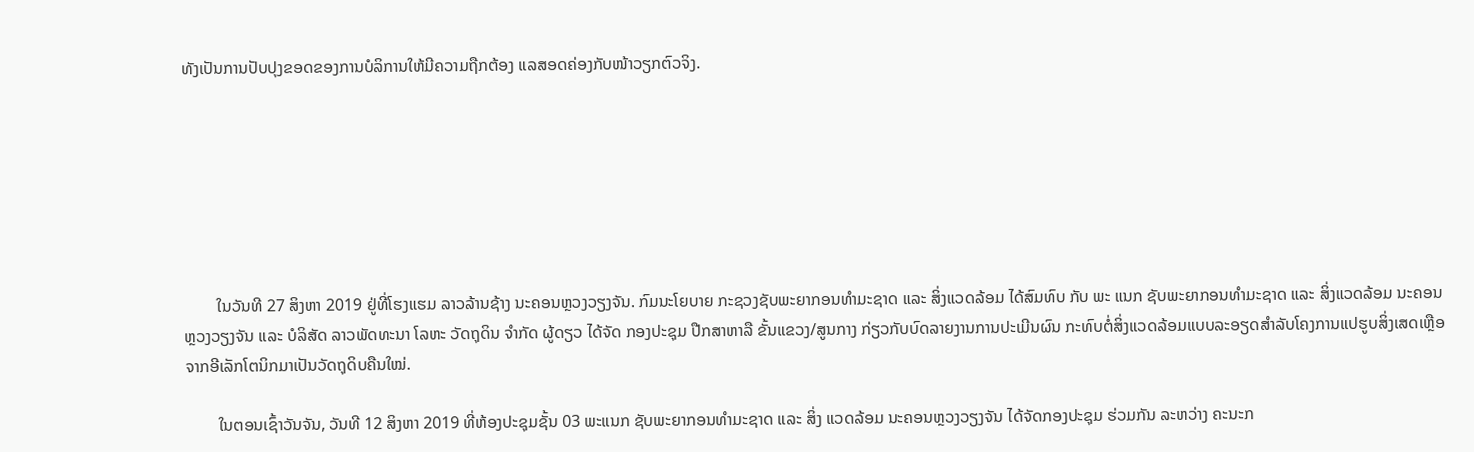ທັງເປັນການປັບປຸງຂອດຂອງການບໍລິການໃຫ້ມີຄວາມຖືກຕ້ອງ ແລສອດຄ່ອງກັບໜ້າວຽກຕົວຈິງ.







        ໃນວັນທີ 27 ສິງຫາ 2019 ຢູ່ທີ່ໂຮງແຮມ ລາວລ້ານຊ້າງ ນະຄອນຫຼວງວຽງຈັນ. ກົມນະໂຍບາຍ ກະຊວງຊັບພະຍາກອນທຳມະຊາດ ແລະ ສິ່ງແວດລ້ອມ ໄດ້ສົມທົບ ກັບ ພະ ແນກ ຊັບພະຍາກອນທໍາມະຊາດ ແລະ ສິ່ງແວດລ້ອມ ນະຄອນຫຼວງວຽງຈັນ ແລະ ບໍລິສັດ ລາວພັດທະນາ ໂລຫະ ວັດຖຸດິນ ຈໍາກັດ ຜູ້ດຽວ ໄດ້ຈັດ ກອງປະຊຸມ ປືກສາຫາລື ຂັ້ນແຂວງ/ສູນກາງ ກ່ຽວກັບບົດລາຍງານການປະເມີນຜົນ ກະທົບຕໍ່ສິ່ງແວດລ້ອມແບບລະອຽດສໍາລັບໂຄງການແປຮູບສິ່ງເສດເຫຼືອຈາກອີເລັກໂຕນິກມາເປັນວັດຖຸດິບຄືນໃໝ່.

        ໃນຕອນເຊົ້າວັນຈັນ, ວັນທີ 12 ສິງຫາ 2019 ທີ່ຫ້ອງປະຊຸມຊັ້ນ 03 ພະແນກ ຊັບພະຍາກອນທໍາມະຊາດ ແລະ ສິ່ງ ແວດລ້ອມ ນະຄອນຫຼວງວຽງຈັນ ໄດ້ຈັດກອງປະຊຸມ ຮ່ວມກັນ ລະຫວ່າງ ຄະນະກ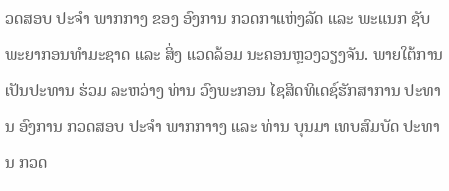ວດສອບ ປະຈໍາ ພາກກາງ ຂອງ ອົງການ ກວດກາແຫ່ງລັດ ແລະ ພະແນກ ຊັບພະຍາກອນທໍາມະຊາດ ແລະ ສິ່ງ ແວດລ້ອມ ນະຄອນຫຼວງວຽງຈັນ. ພາຍໃຕ້ການເປັນປະທານ ຮ່ວມ ລະຫວ່າງ ທ່ານ ວົງພະກອນ ໄຊສິດທິເດຊ໌ຮັກສາການ ປະທານ ອົງການ ກວດສອບ ປະຈໍາ ພາກກາາງ ແລະ ທ່ານ ບຸນມາ ເທບສົມບັດ ປະທານ ກວດ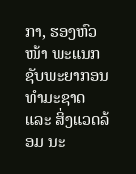ກາ, ຮອງຫົວໜ້າ ພະແນກ ຊັບພະຍາກອນທໍາມະຊາດ ແລະ ສິ່ງແວດລ້ອມ ນະ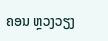ຄອນ ຫຼວງວຽງ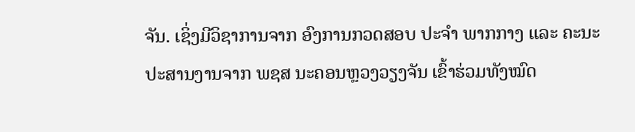ຈັນ. ເຊິ່ງມີວິຊາການຈາກ ອົງການກວດສອບ ປະຈໍາ ພາກກາງ ແລະ ຄະນະປະສານງານຈາກ ພຊສ ນະຄອນຫຼວງວຽງຈັນ ເຂົ້າຮ່ວມທັງໝົດ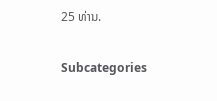25 ທ່ານ.

Subcategories